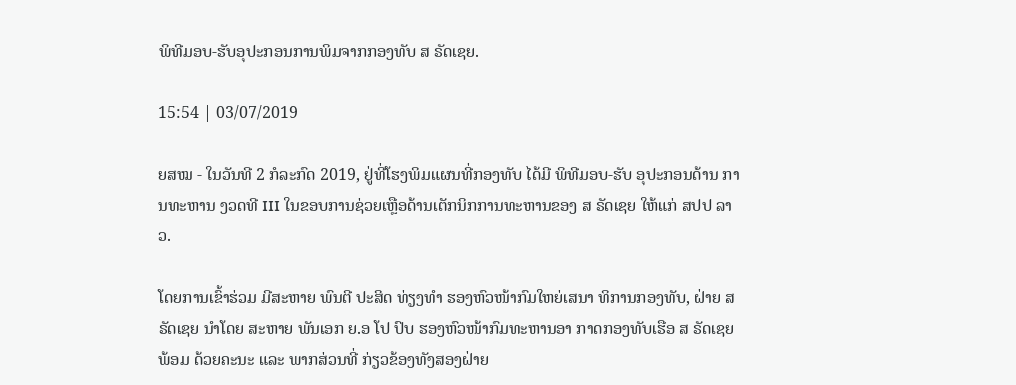ພິທີມອບ-ຮັບອຸປະກອນການພິມຈາກກອງທັບ ສ ຣັດເຊຍ.

15:54 | 03/07/2019

ຍສໝ - ໃນວັນທີ 2 ກໍລະກົດ 2019, ຢູ່ທີ່ໂຮງພິມແຜນທີ່ກອງທັບ ໄດ້ມີ ພິທີມອບ-ຮັບ ອຸປະກອນດ້ານ ການທະຫານ ງວດທີ III ໃນຂອບການຊ່ວຍເຫຼືອດ້ານເຕັກນິກການທະຫານຂອງ ສ ຣັດເຊຍ ໃຫ້ແກ່ ສປປ ລາວ.

ໂດຍການເຂົ້າຮ່ວມ ມີສະຫາຍ ພົນຕີ ປະສິດ ທ່ຽງທຳ ຮອງຫົວໜ້າກົມໃຫຍ່ເສນາ ທິການກອງທັບ, ຝ່າຍ ສ ຣັດເຊຍ ນຳໂດຍ ສະຫາຍ ພັນເອກ ຍ.ອ ໂປ ປົບ ຮອງຫົວໜ້າກົມທະຫານອາ ກາດກອງທັບເຮືອ ສ ຣັດເຊຍພ້ອມ ດ້ວຍຄະນະ ແລະ ພາກສ່ວນທີ່ ກ່ຽວຂ້ອງທັງສອງຝ່າຍ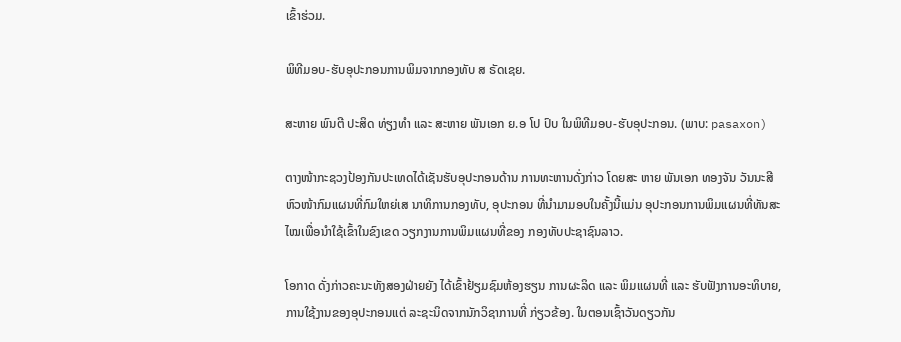ເຂົ້າຮ່ວມ.

ພິທີມອບ-ຮັບອຸປະກອນການພິມຈາກກອງທັບ ສ ຣັດເຊຍ.

ສະຫາຍ ພົນຕີ ປະສິດ ທ່ຽງທຳ ແລະ ສະຫາຍ ພັນເອກ ຍ.ອ ໂປ ປົບ ໃນພິທີມອບ-ຮັບອຸປະກອນ. (ພາບ: pasaxon)

ຕາງໜ້າກະຊວງປ້ອງກັນປະເທດໄດ້ເຊັນຮັບອຸປະກອນດ້ານ ການທະຫານດັ່ງກ່າວ ໂດຍສະ ຫາຍ ພັນເອກ ທອງຈັນ ວັນນະສີຫົວໜ້າກົມແຜນທີ່ກົມໃຫຍ່ເສ ນາທິການກອງທັບ, ອຸປະກອນ ທີ່ນຳມາມອບໃນຄັ້ງນີ້ແມ່ນ ອຸປະກອນການພິມແຜນທີ່ທັນສະ ໄໝເພື່ອນຳໃຊ້ເຂົ້າໃນຂົງເຂດ ວຽກງານການພິມແຜນທີ່ຂອງ ກອງທັບປະຊາຊົນລາວ.

ໂອກາດ ດັ່ງກ່າວຄະນະທັງສອງຝ່າຍຍັງ ໄດ້ເຂົ້າຢ້ຽມຊົມຫ້ອງຮຽນ ການຜະລິດ ແລະ ພິມແຜນທີ່ ແລະ ຮັບຟັງການອະທິບາຍ, ການໃຊ້ງານຂອງອຸປະກອນແຕ່ ລະຊະນິດຈາກນັກວິຊາການທີ່ ກ່ຽວຂ້ອງ. ໃນຕອນເຊົ້າວັນດຽວກັນ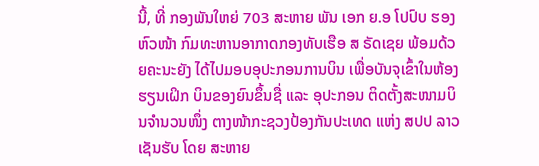ນີ້, ທີ່ ກອງພັນໃຫຍ່ 703 ສະຫາຍ ພັນ ເອກ ຍ.ອ ໂປປົບ ຮອງຫົວໜ້າ ກົມທະຫານອາກາດກອງທັບເຮືອ ສ ຣັດເຊຍ ພ້ອມດ້ວຍຄະນະຍັງ ໄດ້ໄປມອບອຸປະກອນການບິນ ເພື່ອບັນຈຸເຂົ້າໃນຫ້ອງຮຽນເຝິກ ບິນຂອງຍົນຂຶ້ນຊື່ ແລະ ອຸປະກອນ ຕິດຕັ້ງສະໜາມບິນຈຳນວນໜຶ່ງ ຕາງໜ້າກະຊວງປ້ອງກັນປະເທດ ແຫ່ງ ສປປ ລາວ ເຊັນຮັບ ໂດຍ ສະຫາຍ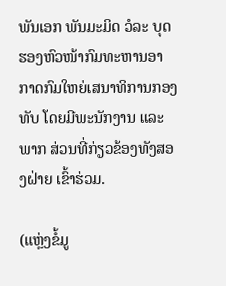ພັນເອກ ພັນມະມິດ ວໍລະ ບຸດ ຮອງຫົວໜ້າກົມທະຫານອາ ກາດກົມໃຫຍ່ເສນາທິການກອງ ທັບ ໂດຍມີພະນັກງານ ແລະ ພາກ ສ່ວນທີ່ກ່ຽວຂ້ອງທັງສອງຝ່າຍ ເຂົ້າຮ່ວມ.

(ແຫຼ່ງຂໍ້ມູ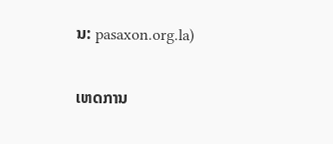ນ: pasaxon.org.la)

ເຫດການ